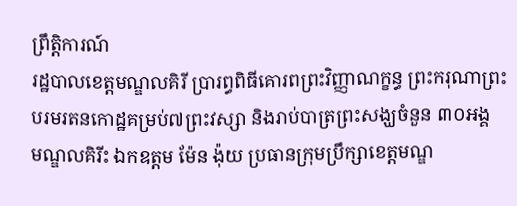ព្រឹត្តិការណ៍
រដ្ឋបាលខេត្តមណ្ឌលគិរី ប្រារព្ធពិធីគោរពព្រះវិញ្ញាណក្ខន្ធ ព្រះករុណាព្រះបរមរតនកោដ្ឋគម្រប់៧ព្រះវស្សា និងរាប់បាត្រព្រះសង្ឃចំនួន ៣០អង្គ
មណ្ឌលគិរីះ ឯកឧត្តម ម៉ែន ង៉ុយ ប្រធានក្រុមប្រឹក្សាខេត្តមណ្ឌ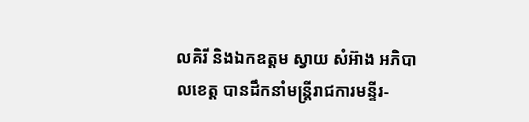លគិរី និងឯកឧត្តម ស្វាយ សំអ៊ាង អភិបាលខេត្ត បានដឹកនាំមន្រ្តីរាជការមន្ទីរ-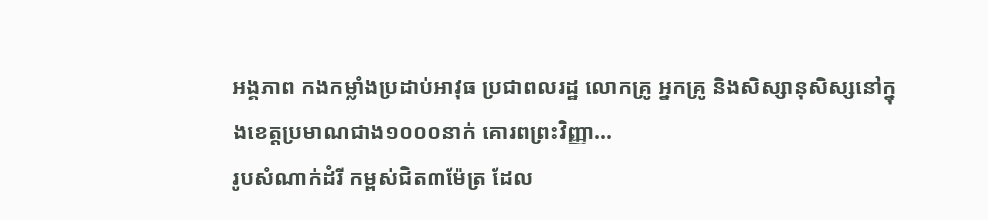អង្គភាព កងកម្លាំងប្រដាប់អាវុធ ប្រជាពលរដ្ឋ លោកគ្រូ អ្នកគ្រូ និងសិស្សានុសិស្សនៅក្នុងខេត្តប្រមាណជាង១០០០នាក់ គោរពព្រះវិញ្ញា...
រូបសំណាក់ដំរី កម្ពស់ជិត៣ម៉ែត្រ ដែល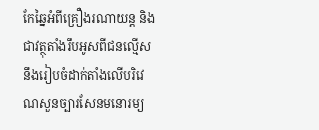កែឆ្នៃអំពីគ្រឿងរណាយន្ត និងជាវត្ថុតាំងរឹបអូសពីជនល្មើស នឹងរៀបចំដាក់តាំងលើបរិវេណសួនច្បារសែនមនោរម្យ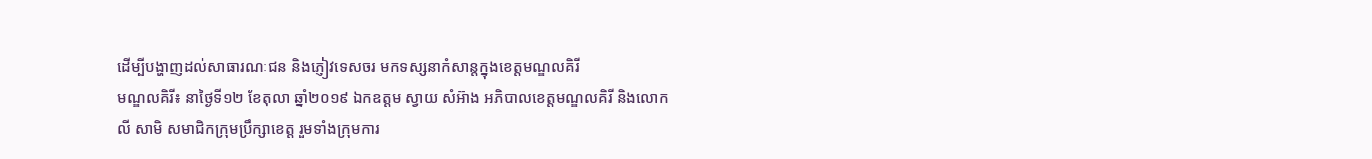ដើម្បីបង្ហាញដល់សាធារណៈជន និងភ្ញៀវទេសចរ មកទស្សនាកំសាន្តក្នុងខេត្តមណ្ឌលគិរី
មណ្ឌលគិរី៖ នាថ្ងៃទី១២ ខែតុលា ឆ្នាំ២០១៩ ឯកឧត្តម ស្វាយ សំអ៊ាង អភិបាលខេត្តមណ្ឌលគិរី និងលោក លី សាមិ សមាជិកក្រុមប្រឹក្សាខេត្ត រួមទាំងក្រុមការ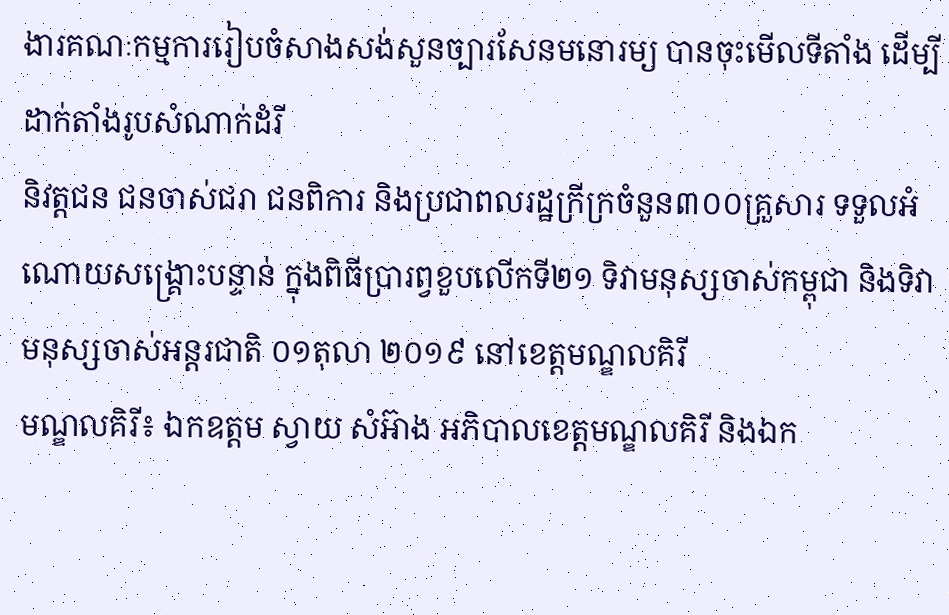ងារគណៈកម្មការរៀបចំសាងសង់សួនច្បារសែនមនោរម្យ បានចុះមើលទីតាំង ដើម្បីដាក់តាំងរូបសំណាក់ដំរី
និវត្តជន ជនចាស់ជរា ជនពិការ និងប្រជាពលរដ្ឋក្រីក្រចំនួន៣០០គ្រួសារ ទទួលអំណោយសង្រ្គោះបន្ទាន់ ក្នុងពិធីប្រារព្វខួបលើកទី២១ ទិវាមនុស្សចាស់កម្ពុជា និងទិវាមនុស្សចាស់អន្តរជាតិ ០១តុលា ២០១៩ នៅខេត្តមណ្ឌលគិរី
មណ្ឌលគិរី៖ ឯកឧត្តម ស្វាយ សំអ៊ាង អភិបាលខេត្តមណ្ឌលគិរី និងឯក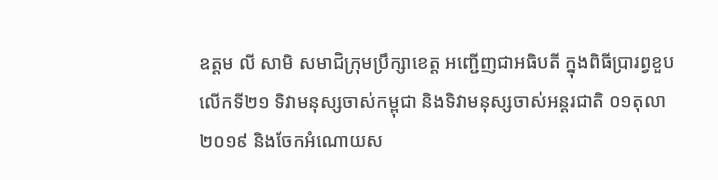ឧត្តម លី សាមិ សមាជិក្រុមប្រឹក្សាខេត្ត អញ្ជើញជាអធិបតី ក្នុងពិធីប្រារព្វខួបលើកទី២១ ទិវាមនុស្សចាស់កម្ពុជា និងទិវាមនុស្សចាស់អន្តរជាតិ ០១តុលា ២០១៩ និងចែកអំណោយស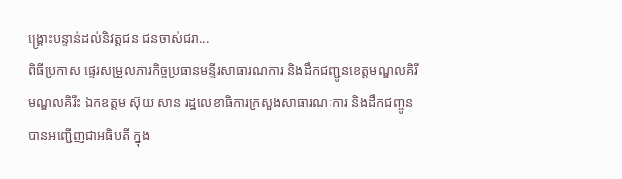ង្រ្គោះបន្ទាន់ដល់និវត្តជន ជនចាស់ជរា...
ពិធីប្រកាស ផ្ទេរសម្រួលភារកិច្ចប្រធានមន្ទីរសាធារណការ និងដឹកជញ្ជូនខេត្តមណ្ឌលគិរី
មណ្ឌលគិរីះ ឯកឧត្តម ស៊ុយ សាន រដ្ឋលេខាធិការក្រសួងសាធារណៈការ និងដឹកជញ្ចូន បានអញ្ជើញជាអធិបតី ក្នុង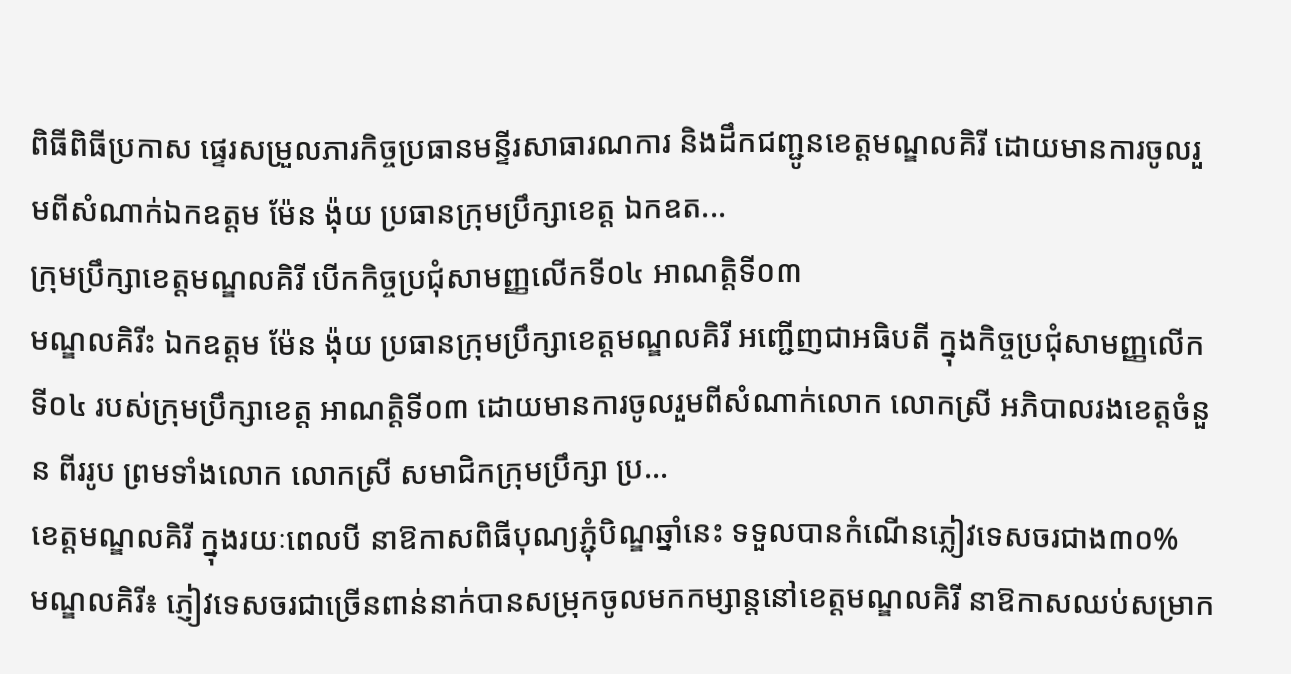ពិធីពិធីប្រកាស ផ្ទេរសម្រួលភារកិច្ចប្រធានមន្ទីរសាធារណការ និងដឹកជញ្ជូនខេត្តមណ្ឌលគិរី ដោយមានការចូលរួមពីសំណាក់ឯកឧត្តម ម៉ែន ង៉ុយ ប្រធានក្រុមប្រឹក្សាខេត្ត ឯកឧត...
ក្រុមប្រឹក្សាខេត្តមណ្ឌលគិរី បើកកិច្ចប្រជុំសាមញ្ញលើកទី០៤ អាណតិ្តទី០៣
មណ្ឌលគិរីះ ឯកឧត្ដម ម៉ែន ង៉ុយ ប្រធានក្រុមប្រឹក្សាខេត្តមណ្ឌលគិរី អញ្ជើញជាអធិបតី ក្នុងកិច្ចប្រជុំសាមញ្ញលើកទី០៤ របស់ក្រុមប្រឹក្សាខេត្ត អាណតិ្តទី០៣ ដោយមានការចូលរួមពីសំណាក់លោក លោកស្រី អភិបាលរងខេត្តចំនួន ពីររូប ព្រមទាំងលោក លោកស្រី សមាជិកក្រុមប្រឹក្សា ប្រ...
ខេត្តមណ្ឌលគិរី ក្នុងរយៈពេលបី នាឱកាសពិធីបុណ្យភ្ជុំបិណ្ឌឆ្នាំនេះ ទទួលបានកំណើនភ្លៀវទេសចរជាង៣០%
មណ្ឌលគិរី៖ ភ្ញៀវទេសចរជាច្រើនពាន់នាក់បានសម្រុកចូលមកកម្សាន្តនៅខេត្តមណ្ឌលគិរី នាឱកាសឈប់សម្រាក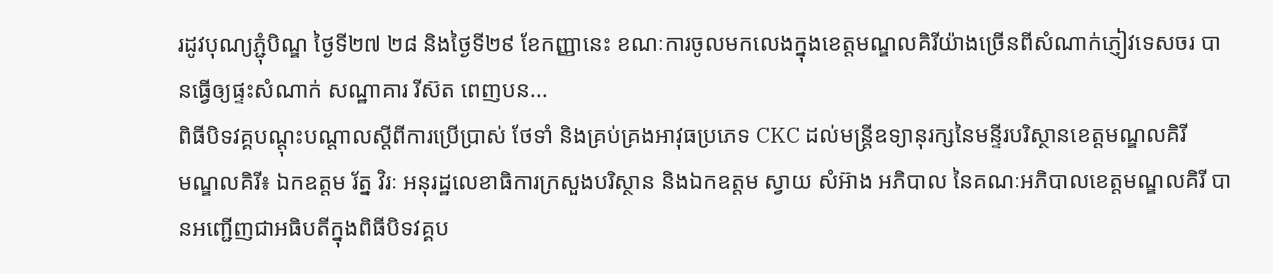រដូវបុណ្យភ្ជុំបិណ្ឌ ថ្ងៃទី២៧ ២៨ និងថ្ងៃទី២៩ ខែកញ្ញានេះ ខណៈការចូលមកលេងក្នុងខេត្តមណ្ឌលគិរីយ៉ាងច្រើនពីសំណាក់ភ្ញៀវទេសចរ បានធ្វើឲ្យផ្ទះសំណាក់ សណ្ឋាគារ រីស៊ត ពេញបន...
ពិធីបិទវគ្គបណ្តុះបណ្តាលស្តីពីការប្រើប្រាស់ ថែទាំ និងគ្រប់គ្រងអាវុធប្រភេទ CKC ដល់មន្រ្តីឧទ្យានុរក្សនៃមន្ទីរបរិស្ថានខេត្តមណ្ឌលគិរី
មណ្ឌលគិរី៖ ឯកឧត្តម រ័ត្ន វិរៈ អនុរដ្ឋលេខាធិការក្រសួងបរិស្ថាន និងឯកឧត្តម ស្វាយ សំអ៊ាង អភិបាល នៃគណៈអភិបាលខេត្តមណ្ឌលគិរី បានអញ្ជើញជាអធិបតីក្នុងពិធីបិទវគ្គប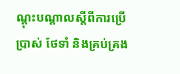ណ្តុះបណ្តាលស្តីពីការប្រើប្រាស់ ថែទាំ និងគ្រប់គ្រង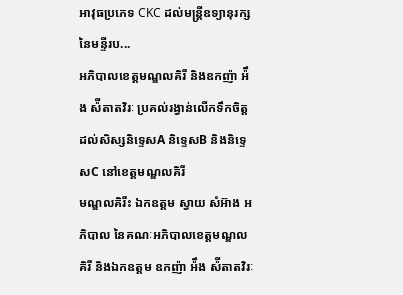អាវុធប្រភេទ CKC ដល់មន្រ្តីឧទ្យានុរក្សនៃមន្ទីរប...
អភិបាលខេត្តមណ្ឌលគិរី និងឧកញ៉ា អ៉ឹង ស៉ីតាតវិរៈ ប្រគល់រង្វាន់លើកទឹកចិត្តដល់សិស្សនិទ្ទេសA និទ្ទេសB និងនិទ្ទេសC នៅខេត្តមណ្ឌលគិរី
មណ្ឌលគិរីះ ឯកឧត្តម ស្វាយ សំអ៊ាង អភិបាល នៃគណៈអភិបាលខេត្តមណ្ឌលគិរី និងឯកឧត្តម ឧកញ៉ា អ៉ឹង ស៉ីតាតវិរៈ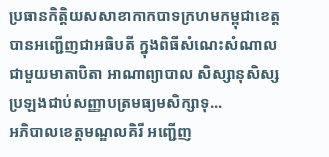ប្រធានកិត្តិយសសាខាកាកបាទក្រហមកម្ពុជាខេត្ត បានអញ្ជើញជាអធិបតី ក្នុងពិធីសំណេះសំណាលជាមួយមាតាបិតា អាណាព្យាបាល សិស្សានុសិស្សប្រឡងជាប់សញ្ញាបត្រមធ្យមសិក្សាទុ...
អភិបាលខេត្តមណ្ឌលគិរី អញ្ជើញ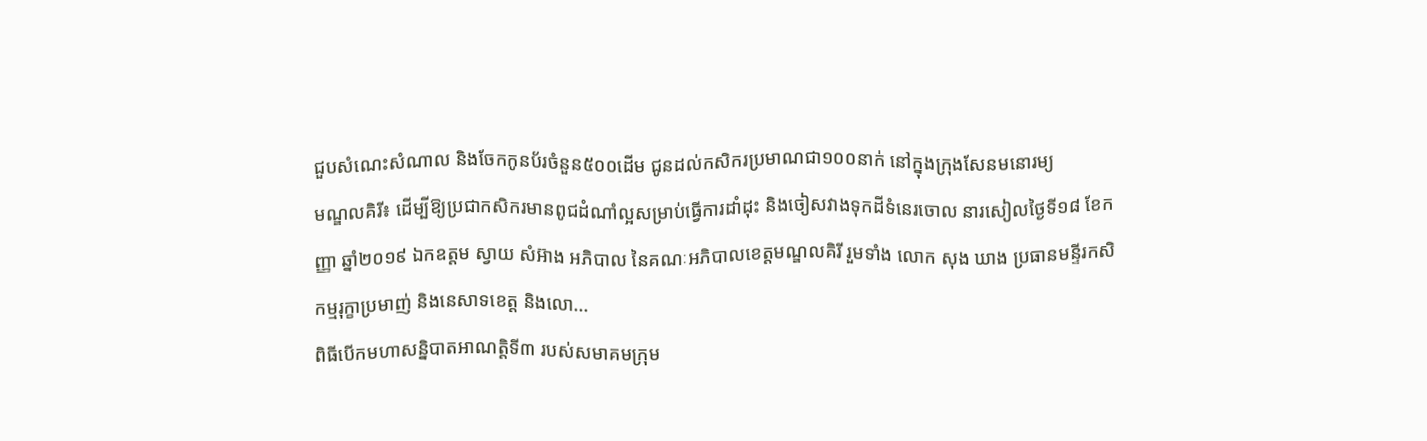ជួបសំណេះសំណាល និងចែកកូនប័រចំនួន៥០០ដើម ជូនដល់កសិករប្រមាណជា១០០នាក់ នៅក្នុងក្រុងសែនមនោរម្យ
មណ្ឌលគិរី៖ ដើម្បីឱ្យប្រជាកសិករមានពូជដំណាំល្អសម្រាប់ធ្វើការដាំដុះ និងចៀសវាងទុកដីទំនេរចោល នារសៀលថ្ងៃទី១៨ ខែកញ្ញា ឆ្នាំ២០១៩ ឯកឧត្តម ស្វាយ សំអ៊ាង អភិបាល នៃគណៈអភិបាលខេត្តមណ្ឌលគិរី រួមទាំង លោក សុង ឃាង ប្រធានមន្ទីរកសិកម្មរុក្ខាប្រមាញ់ និងនេសាទខេត្ត និងលោ...
ពិធីបើកមហាសន្និបាតអាណត្តិទី៣ របស់សមាគមក្រុម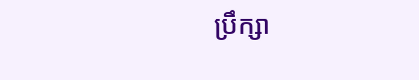ប្រឹក្សា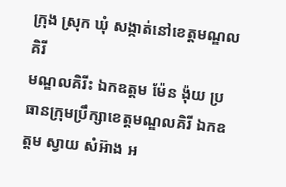ក្រុង ស្រុក ឃុំ សង្កាត់នៅខេត្តមណ្ឌលគិរី
មណ្ឌលគិរីះ ឯកឧត្តម ម៉ែន ង៉ុយ ប្រធានក្រុមប្រឹក្សាខេត្តមណ្ឌលគិរី ឯកឧត្តម ស្វាយ សំអ៊ាង អ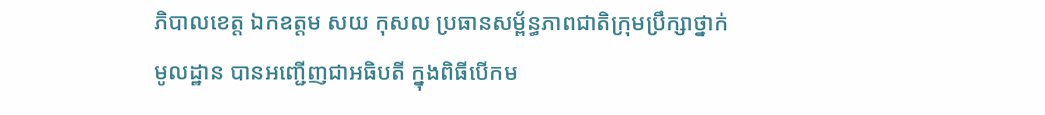ភិបាលខេត្ត ឯកឧត្តម សយ កុសល ប្រធានសម្ព័ន្ធភាពជាតិក្រុមប្រឹក្សាថ្នាក់មូលដ្ឋាន បានអញ្ជើញជាអធិបតី ក្នុងពិធីបើកម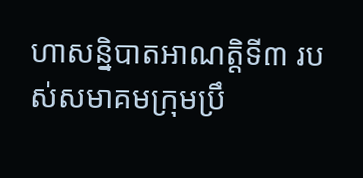ហាសន្និបាតអាណត្តិទី៣ របស់សមាគមក្រុមប្រឹ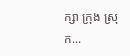ក្សា ក្រុង ស្រុក...